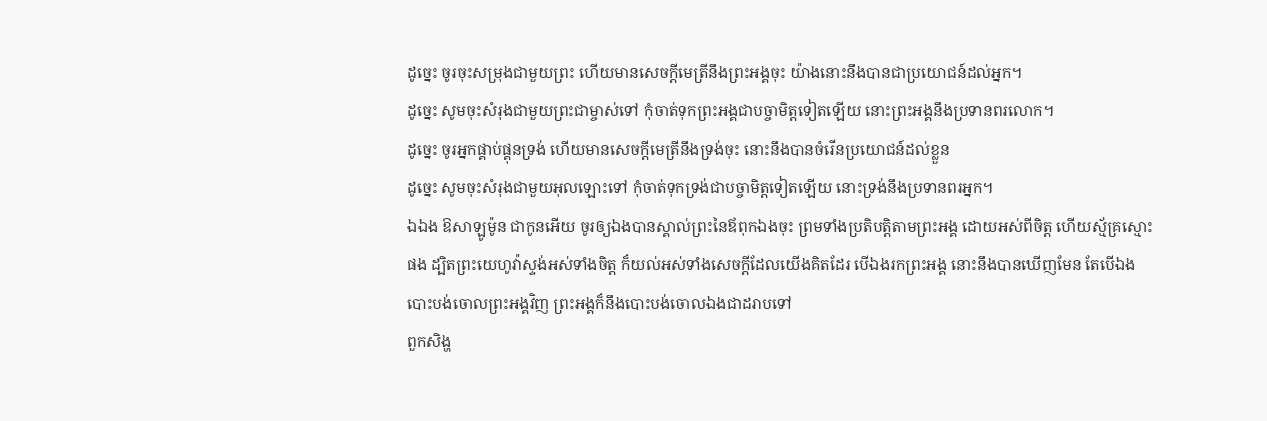ដូច្នេះ ចូរចុះសម្រុងជាមួយព្រះ ហើយមានសេចក្ដីមេត្រីនឹងព្រះអង្គចុះ យ៉ាងនោះនឹងបានជាប្រយោជន៍ដល់អ្នក។
ដូច្នេះ សូមចុះសំរុងជាមួយព្រះជាម្ចាស់ទៅ កុំចាត់ទុកព្រះអង្គជាបច្ចាមិត្តទៀតឡើយ នោះព្រះអង្គនឹងប្រទានពរលោក។
ដូច្នេះ ចូរអ្នកផ្គាប់ផ្គុនទ្រង់ ហើយមានសេចក្ដីមេត្រីនឹងទ្រង់ចុះ នោះនឹងបានចំរើនប្រយោជន៍ដល់ខ្លួន
ដូច្នេះ សូមចុះសំរុងជាមួយអុលឡោះទៅ កុំចាត់ទុកទ្រង់ជាបច្ចាមិត្តទៀតឡើយ នោះទ្រង់នឹងប្រទានពរអ្នក។
ឯឯង ឱសាឡូម៉ូន ជាកូនអើយ ចូរឲ្យឯងបានស្គាល់ព្រះនៃឪពុកឯងចុះ ព្រមទាំងប្រតិបត្តិតាមព្រះអង្គ ដោយអស់ពីចិត្ត ហើយស្ម័គ្រស្មោះផង ដ្បិតព្រះយេហូវ៉ាស្ទង់អស់ទាំងចិត្ត ក៏យល់អស់ទាំងសេចក្ដីដែលយើងគិតដែរ បើឯងរកព្រះអង្គ នោះនឹងបានឃើញមែន តែបើឯងបោះបង់ចោលព្រះអង្គវិញ ព្រះអង្គក៏នឹងបោះបង់ចោលឯងជាដរាបទៅ
ពួកសិង្ហ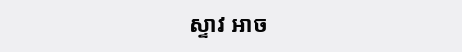ស្ទាវ អាច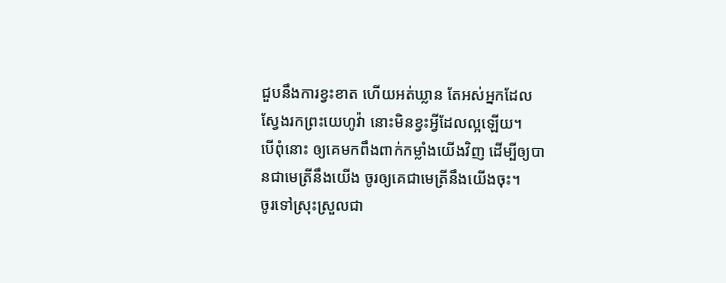ជួបនឹងការខ្វះខាត ហើយអត់ឃ្លាន តែអស់អ្នកដែលស្វែងរកព្រះយេហូវ៉ា នោះមិនខ្វះអ្វីដែលល្អឡើយ។
បើពុំនោះ ឲ្យគេមកពឹងពាក់កម្លាំងយើងវិញ ដើម្បីឲ្យបានជាមេត្រីនឹងយើង ចូរឲ្យគេជាមេត្រីនឹងយើងចុះ។
ចូរទៅស្រុះស្រួលជា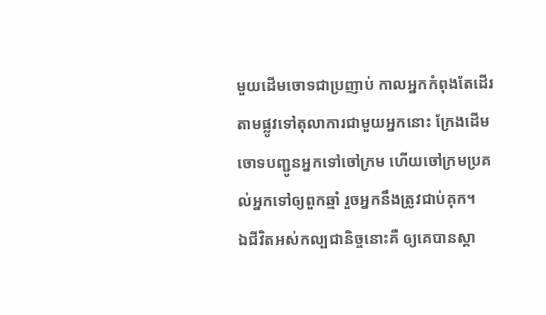មួយដើមចោទជាប្រញាប់ កាលអ្នកកំពុងតែដើរតាមផ្លូវទៅតុលាការជាមួយអ្នកនោះ ក្រែងដើមចោទបញ្ជូនអ្នកទៅចៅក្រម ហើយចៅក្រមប្រគល់អ្នកទៅឲ្យពួកឆ្មាំ រួចអ្នកនឹងត្រូវជាប់គុក។
ឯជីវិតអស់កល្បជានិច្ចនោះគឺ ឲ្យគេបានស្គា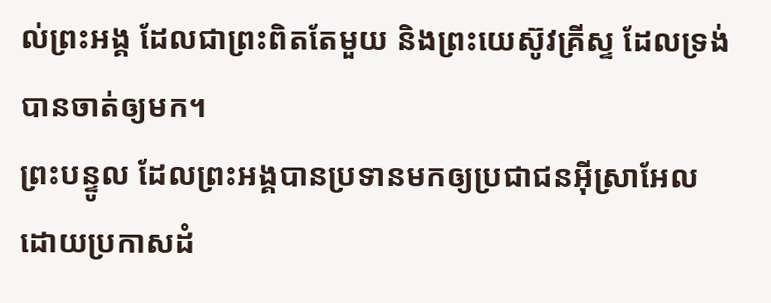ល់ព្រះអង្គ ដែលជាព្រះពិតតែមួយ និងព្រះយេស៊ូវគ្រីស្ទ ដែលទ្រង់បានចាត់ឲ្យមក។
ព្រះបន្ទូល ដែលព្រះអង្គបានប្រទានមកឲ្យប្រជាជនអ៊ីស្រាអែល ដោយប្រកាសដំ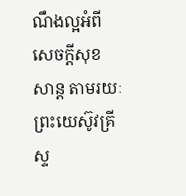ណឹងល្អអំពីសេចក្តីសុខសាន្ត តាមរយៈព្រះយេស៊ូវគ្រីស្ទ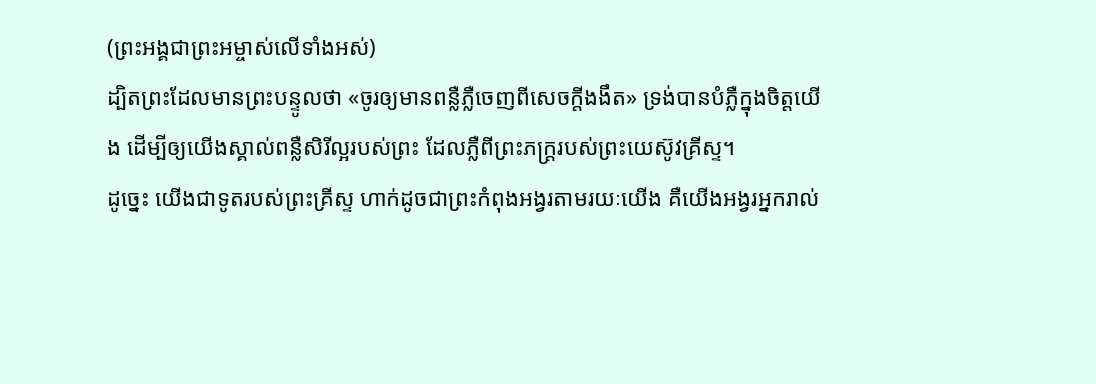(ព្រះអង្គជាព្រះអម្ចាស់លើទាំងអស់)
ដ្បិតព្រះដែលមានព្រះបន្ទូលថា «ចូរឲ្យមានពន្លឺភ្លឺចេញពីសេចក្តីងងឹត» ទ្រង់បានបំភ្លឺក្នុងចិត្តយើង ដើម្បីឲ្យយើងស្គាល់ពន្លឺសិរីល្អរបស់ព្រះ ដែលភ្លឺពីព្រះភក្ត្ររបស់ព្រះយេស៊ូវគ្រីស្ទ។
ដូច្នេះ យើងជាទូតរបស់ព្រះគ្រីស្ទ ហាក់ដូចជាព្រះកំពុងអង្វរតាមរយៈយើង គឺយើងអង្វរអ្នករាល់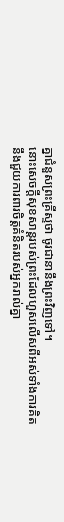គ្នាជំនួសព្រះគ្រីស្ទថា ចូរជានានឹងព្រះវិញទៅ។
នោះសេចក្ដីសុខសាន្តរបស់ព្រះដែលហួសលើសពីអស់ទាំងការគិត នឹងជួយការពារចិត្តគំនិតរបស់អ្នករាល់គ្នា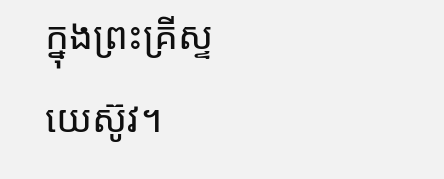ក្នុងព្រះគ្រីស្ទយេស៊ូវ។